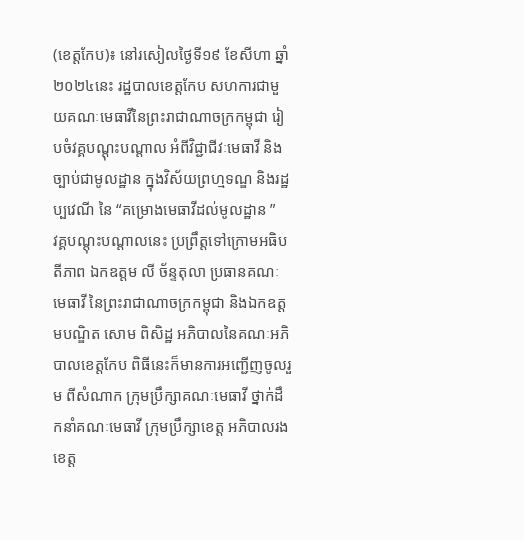(ខេត្តកែប)៖ នៅរសៀលថ្ងៃទី១៩ ខែសីហា ឆ្នាំ២០២៤នេះ រដ្ឋបាលខេត្តកែប សហការជាមួយគណៈមេធាវីនៃព្រះរាជាណាចក្រកម្ពុជា រៀបចំវគ្គបណ្តុះបណ្តាល អំពីវិជ្ជាជីវៈមេធាវី និងច្បាប់ជាមូលដ្ឋាន ក្នុងវិស័យព្រហ្មទណ្ឌ និងរដ្ឋប្បវេណី នៃ “គម្រោងមេធាវីដល់មូលដ្ឋាន ”
វគ្គបណ្តុះបណ្តាលនេះ ប្រព្រឹត្តទៅក្រោមអធិបតីភាព ឯកឧត្តម លី ច័ន្ទតុលា ប្រធានគណៈមេធាវី នៃព្រះរាជាណាចក្រកម្ពុជា និងឯកឧត្តមបណ្ឌិត សោម ពិសិដ្ឋ អភិបាលនៃគណៈអភិបាលខេត្តកែប ពិធីនេះក៏មានការអញ្ជើញចូលរួម ពីសំណាក ក្រុមប្រឹក្សាគណៈមេធាវី ថ្នាក់ដឹកនាំគណៈមេធាវី ក្រុមប្រឹក្សាខេត្ត អភិបាលរងខេត្ត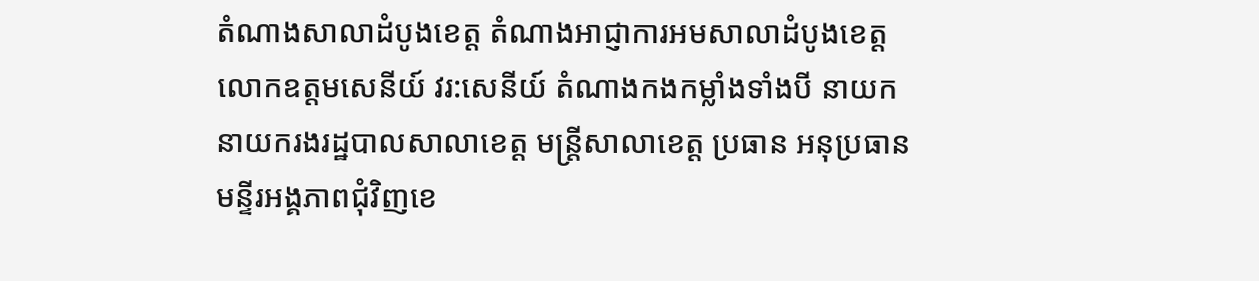តំណាងសាលាដំបូងខេត្ត តំណាងអាជ្ញាការអមសាលាដំបូងខេត្ត លោកឧត្ដមសេនីយ៍ វរ:សេនីយ៍ តំណាងកងកម្លាំងទាំងបី នាយក នាយករងរដ្ឋបាលសាលាខេត្ត មន្ត្រីសាលាខេត្ត ប្រធាន អនុប្រធានមន្ទីរអង្គភាពជុំវិញខេ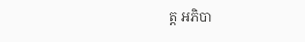ត្ត អភិបា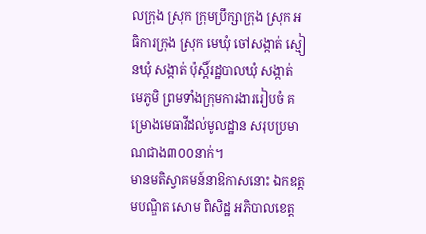លក្រុង ស្រុក ក្រុមប្រឹក្សាក្រុង ស្រុក អធិការក្រុង ស្រុក មេឃុំ ចៅសង្កាត់ ស្មៀនឃុំ សង្កាត់ ប៉ុស្តិ៍រដ្ឋបាលឃុំ សង្កាត់ មេភូមិ ព្រមទាំងក្រុមការងាររៀបចំ គម្រោងមេធាវីដល់មូលដ្ឋាន សរុបប្រមាណជាង៣០០នាក់។
មានមតិស្វាគមន៍នាឱកាសនោះ ឯកឧត្តមបណ្ឌិត សោម ពិសិដ្ឋ អភិបាលខេត្ត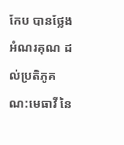កែប បានថ្លែងអំណរគុណ ដល់ប្រតិភូគណ:មេធាវី នៃ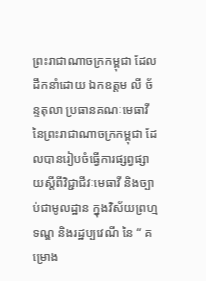ព្រះរាជាណាចក្រកម្ពុជា ដែលដឹកនាំដោយ ឯកឧត្តម លី ច័ន្ទតុលា ប្រធានគណៈមេធាវី នៃព្រះរាជាណាចក្រកម្ពុជា ដែលបានរៀបចំធ្វើការផ្សព្វផ្សាយស្តីពីវិជ្ជាជីវៈមេធាវី និងច្បាប់ជាមូលដ្ឋាន ក្នុងវិស័យព្រហ្មទណ្ឌ និងរដ្ឋប្បវេណី នៃ “ គម្រោង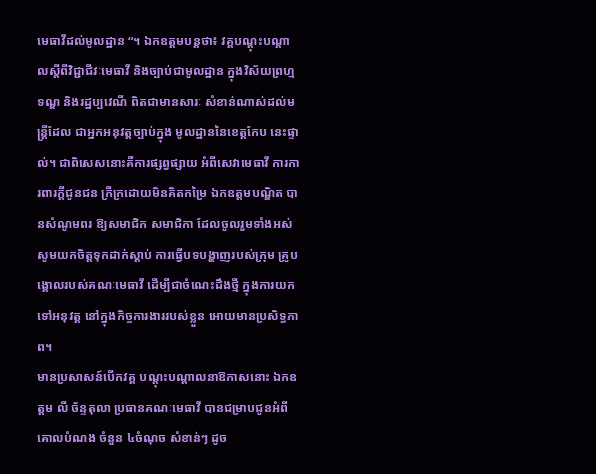មេធាវីដល់មូលដ្ឋាន “។ ឯកឧត្តមបន្តថា៖ វគ្គបណ្តុះបណ្តាលស្តីពីវិជ្ជាជីវៈមេធាវី និងច្បាប់ជាមូលដ្ឋាន ក្នុងវិស័យព្រហ្មទណ្ឌ និងរដ្ឋប្បវេណី ពិតជាមានសារៈ សំខាន់ណាស់ដល់មន្រ្តីដែល ជាអ្នកអនុវត្តច្បាប់ក្នុង មូលដ្ឋាននៃខេត្តកែប នេះផ្ទាល់។ ជាពិសេសនោះគឺការផ្សព្វផ្សាយ អំពីសេវាមេធាវី ការការពារក្តីជូនជន ក្រីក្រដោយមិនគិតកម្រៃ ឯកឧត្តមបណ្ឌិត បានសំណូមពរ ឱ្យសមាជិក សមាជិកា ដែលចូលរួមទាំងអស់ សូមយកចិត្តទុកដាក់ស្តាប់ ការធ្វើបទបង្ហាញរបស់ក្រុម គ្រូបង្គោលរបស់គណៈមេធាវី ដើម្បីជាចំណេះដឹងថ្មី ក្នុងការយកទៅអនុវត្ត នៅក្នុងកិច្ចការងាររបស់ខ្លួន អោយមានប្រសិទ្ធភាព។
មានប្រសាសន៍បើកវគ្គ បណ្តុះបណ្តាលនាឱកាសនោះ ឯកឧត្តម លី ច័ន្ទតុលា ប្រធានគណៈមេធាវី បានជម្រាបជូនអំពីគោលបំណង ចំនួន ៤ចំណុច សំខាន់ៗ ដូច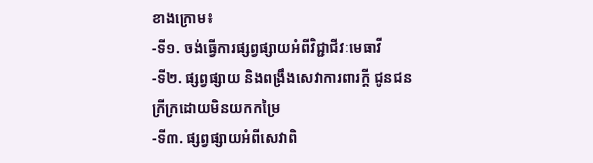ខាងក្រោម៖
-ទី១. ចង់ធ្វើការផ្សព្វផ្សាយអំពីវិជ្ជាជីវៈមេធាវី
-ទី២. ផ្សព្វផ្សាយ និងពង្រឹងសេវាការពារក្តី ជូនជនក្រីក្រដោយមិនយកកម្រៃ
-ទី៣. ផ្សព្វផ្សាយអំពីសេវាពិ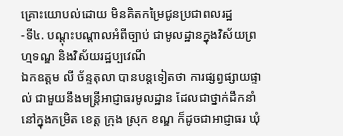គ្រោះយោបល់ដោយ មិនគិតកម្រៃជូនប្រជាពលរដ្ឋ
-ទី៤. បណ្តុះបណ្តាលអំពីច្បាប់ ជាមូលដ្ឋានក្នុងវិស័យព្រហ្មទណ្ឌ និងវិស័យរដ្ឋប្បវេណី
ឯកឧត្តម លី ច័ន្ទតុលា បានបន្តទៀតថា ការផ្សព្វផ្សាយផ្ទាល់ ជាមួយនឹងមន្រ្តីអាជ្ញាធរមូលដ្ឋាន ដែលជាថ្នាក់ដឹកនាំ នៅក្នុងកម្រិត ខេត្ត ក្រុង ស្រុក ខណ្ឌ ក៏ដូចជាអាជ្ញាធរ ឃុំ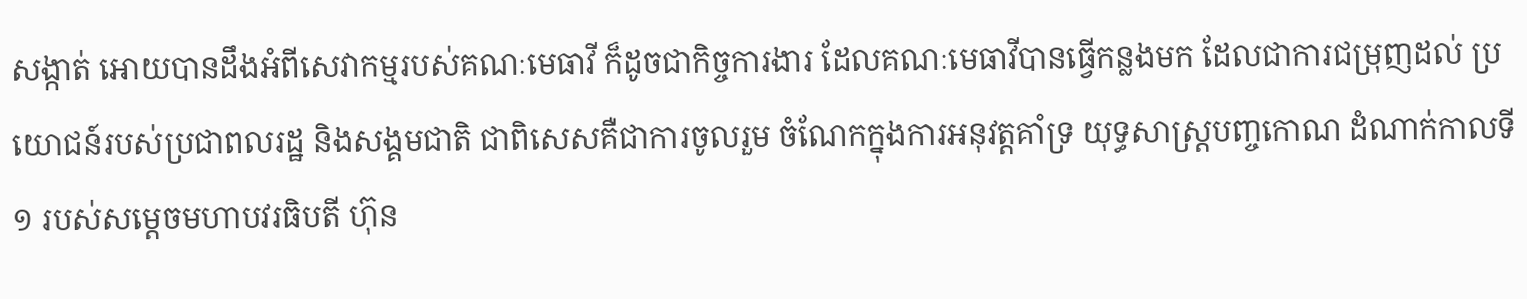សង្កាត់ អោយបានដឹងអំពីសេវាកម្មរបស់គណៈមេធាវី ក៏ដូចជាកិច្ចការងារ ដែលគណៈមេធាវីបានធ្វើកន្លងមក ដែលជាការជម្រុញដល់ ប្រយោជន៍របស់ប្រជាពលរដ្ឋ និងសង្គមជាតិ ជាពិសេសគឺជាការចូលរួម ចំណែកក្នុងការអនុវត្តគាំទ្រ យុទ្ធសាស្រ្ដបញ្ចកោណ ដំណាក់កាលទី១ របស់សម្តេចមហាបវរធិបតី ហ៊ុន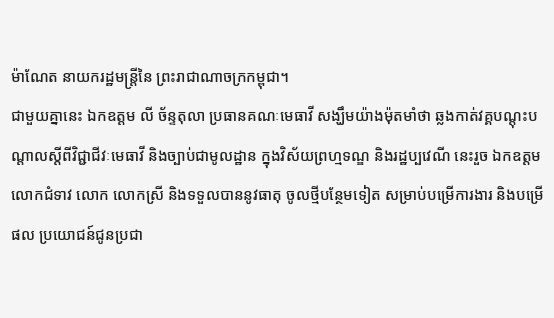ម៉ាណែត នាយករដ្ឋមន្រ្តីនៃ ព្រះរាជាណាចក្រកម្ពុជា។
ជាមួយគ្នានេះ ឯកឧត្តម លី ច័ន្ទតុលា ប្រធានគណៈមេធាវី សង្ឃឹមយ៉ាងម៉ុតមាំថា ឆ្លងកាត់វគ្គបណ្តុះបណ្តាលស្តីពីវិជ្ជាជីវៈមេធាវី និងច្បាប់ជាមូលដ្ឋាន ក្នុងវិស័យព្រហ្មទណ្ឌ និងរដ្ឋប្បវេណី នេះរួច ឯកឧត្តម លោកជំទាវ លោក លោកស្រី និងទទួលបាននូវធាតុ ចូលថ្មីបន្ថែមទៀត សម្រាប់បម្រើការងារ និងបម្រើផល ប្រយោជន៍ជូនប្រជា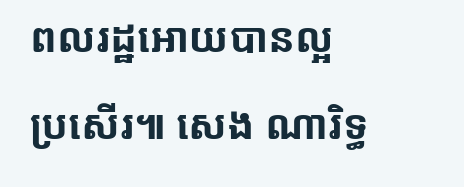ពលរដ្ឋអោយបានល្អប្រសើរ៕ សេង ណារិទ្ធ